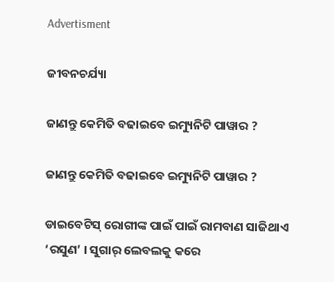Advertisment

ଜୀବନଚର୍ଯ୍ୟା

ଜାଣନ୍ତୁ କେମିତି ବଢାଇବେ ଇମ୍ୟୁନିଟି ପାୱାର ?

ଜାଣନ୍ତୁ କେମିତି ବଢାଇବେ ଇମ୍ୟୁନିଟି ପାୱାର ?

ଡାଇବେଟିସ୍ ରୋଗୀଙ୍କ ପାଇଁ ପାଇଁ ରାମବାଣ ସାଜିଥାଏ ‘ରସୁଣ’ । ସୁଗାର୍ ଲେବଲକୁ କରେ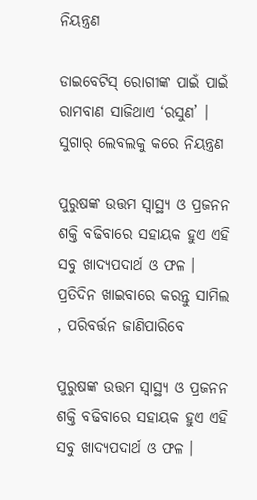ନିୟନ୍ତ୍ରଣ

ଡାଇବେଟିସ୍ ରୋଗୀଙ୍କ ପାଇଁ ପାଇଁ ରାମବାଣ ସାଜିଥାଏ ‘ରସୁଣ’ । ସୁଗାର୍ ଲେବଲକୁ କରେ ନିୟନ୍ତ୍ରଣ

ପୁରୁଷଙ୍କ ଉତ୍ତମ ସ୍ୱାସ୍ଥ୍ୟ ଓ ପ୍ରଜନନ ଶକ୍ତି ବଢିବାରେ ସହାୟକ ହୁଏ ଏହି ସବୁ ଖାଦ୍ୟପଦାର୍ଥ ଓ ଫଳ । ପ୍ରତିଦିନ ଖାଇବାରେ କରନ୍ତୁ ସାମିଲ , ପରିବର୍ତ୍ତନ ଜାଣିପାରିବେ

ପୁରୁଷଙ୍କ ଉତ୍ତମ ସ୍ୱାସ୍ଥ୍ୟ ଓ ପ୍ରଜନନ ଶକ୍ତି ବଢିବାରେ ସହାୟକ ହୁଏ ଏହି ସବୁ ଖାଦ୍ୟପଦାର୍ଥ ଓ ଫଳ ।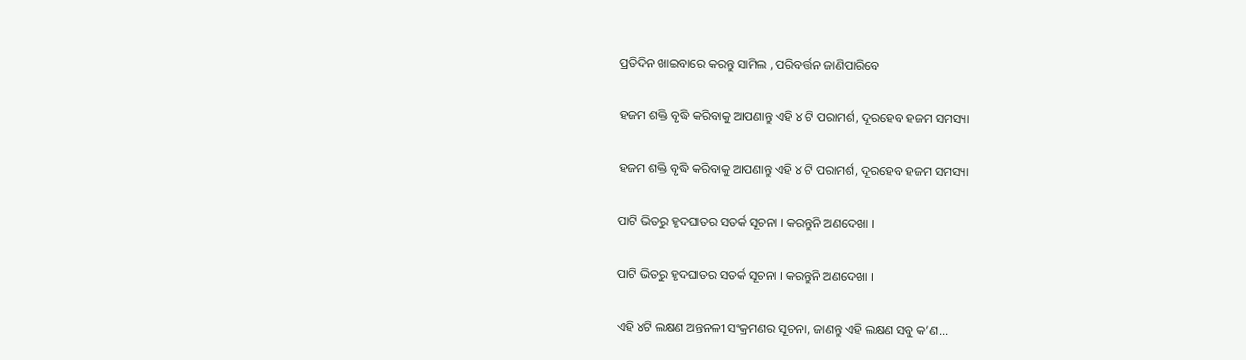ପ୍ରତିଦିନ ଖାଇବାରେ କରନ୍ତୁ ସାମିଲ , ପରିବର୍ତ୍ତନ ଜାଣିପାରିବେ

ହଜମ ଶକ୍ତି ବୃଦ୍ଧି କରିବାକୁ ଆପଣାନ୍ତୁ ଏହି ୪ ଟି ପରାମର୍ଶ, ଦୂରହେବ ହଜମ ସମସ୍ୟା

ହଜମ ଶକ୍ତି ବୃଦ୍ଧି କରିବାକୁ ଆପଣାନ୍ତୁ ଏହି ୪ ଟି ପରାମର୍ଶ, ଦୂରହେବ ହଜମ ସମସ୍ୟା

ପାଟି ଭିତରୁ ହୃଦଘାତର ସତର୍କ ସୂଚନା । କରନ୍ତୁନି ଅଣଦେଖା ।

ପାଟି ଭିତରୁ ହୃଦଘାତର ସତର୍କ ସୂଚନା । କରନ୍ତୁନି ଅଣଦେଖା ।

ଏହି ୪ଟି ଲକ୍ଷଣ ଅନ୍ତନଳୀ ସଂକ୍ରମଣର ସୂଚନା, ଜାଣନ୍ତୁ ଏହି ଲକ୍ଷଣ ସବୁ କ’ଣ...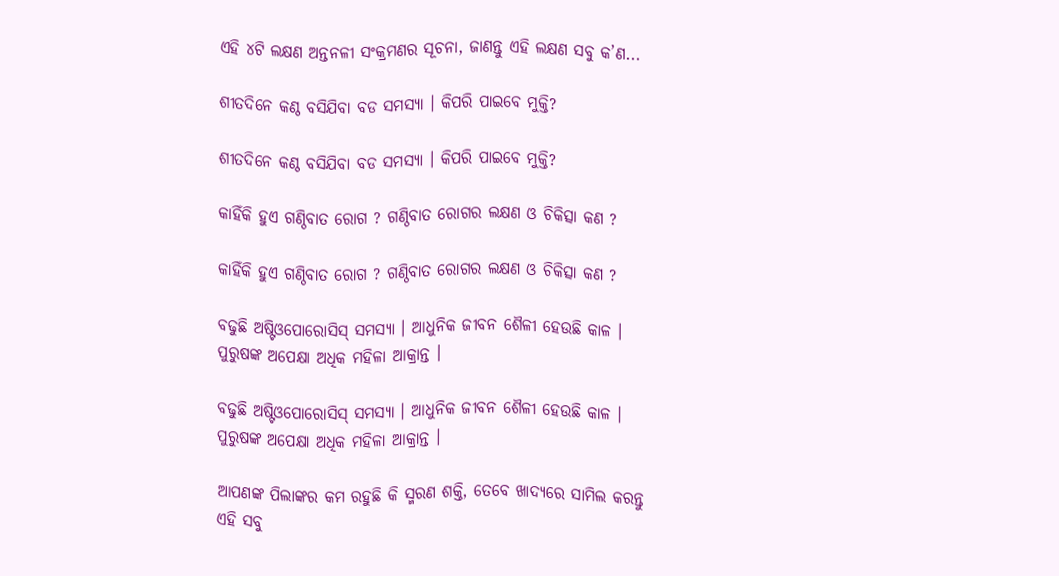ଏହି ୪ଟି ଲକ୍ଷଣ ଅନ୍ତନଳୀ ସଂକ୍ରମଣର ସୂଚନା, ଜାଣନ୍ତୁ ଏହି ଲକ୍ଷଣ ସବୁ କ’ଣ...

ଶୀତଦିନେ କଣ୍ଠ ବସିଯିବା ବଡ ସମସ୍ୟା । କିପରି ପାଇବେ ମୁକ୍ତି?

ଶୀତଦିନେ କଣ୍ଠ ବସିଯିବା ବଡ ସମସ୍ୟା । କିପରି ପାଇବେ ମୁକ୍ତି?

କାହିଁକି ହୁଏ ଗଣ୍ଠିବାତ ରୋଗ ? ଗଣ୍ଠିବାତ ରୋଗର ଲକ୍ଷଣ ଓ ଚିକିତ୍ସା କଣ ?

କାହିଁକି ହୁଏ ଗଣ୍ଠିବାତ ରୋଗ ? ଗଣ୍ଠିବାତ ରୋଗର ଲକ୍ଷଣ ଓ ଚିକିତ୍ସା କଣ ?

ବଢୁଛି ଅଷ୍ଟିଓପୋରୋସିସ୍ ସମସ୍ୟା । ଆଧୁନିକ ଜୀବନ ଶୈଳୀ ହେଉଛି କାଳ । ପୁରୁଷଙ୍କ ଅପେକ୍ଷା ଅଧିକ ମହିଳା ଆକ୍ରାନ୍ତ ।

ବଢୁଛି ଅଷ୍ଟିଓପୋରୋସିସ୍ ସମସ୍ୟା । ଆଧୁନିକ ଜୀବନ ଶୈଳୀ ହେଉଛି କାଳ । ପୁରୁଷଙ୍କ ଅପେକ୍ଷା ଅଧିକ ମହିଳା ଆକ୍ରାନ୍ତ ।

ଆପଣଙ୍କ ପିଲାଙ୍କର କମ ରହୁଛି କି ସ୍ମରଣ ଶକ୍ତି, ତେବେ ଖାଦ୍ୟରେ ସାମିଲ କରନ୍ତୁ ଏହି ସବୁ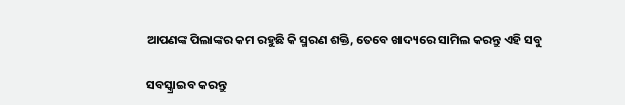ଆପଣଙ୍କ ପିଲାଙ୍କର କମ ରହୁଛି କି ସ୍ମରଣ ଶକ୍ତି, ତେବେ ଖାଦ୍ୟରେ ସାମିଲ କରନ୍ତୁ ଏହି ସବୁ

ସବସ୍କ୍ରାଇବ କରନ୍ତୁ